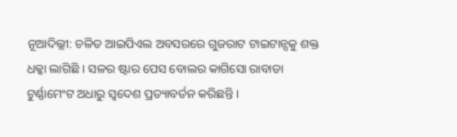ନୂଆଦିଲ୍ଲୀ: ଚଳିତ ଆଇପିଏଲ ଅବସରରେ ଗୁଜରାଟ ଟାଇଟାନ୍ସକୁ ଶକ୍ତ ଧକ୍କା ଲାଗିଛି । ସଳର ଷ୍ଟାର ପେସ ବୋଲର କାଗିସୋ ରାବାଡା ଟୁର୍ଣ୍ଣାମେଂଟ ଅଧାରୁ ସ୍ୱଦେଶ ପ୍ରତ୍ୟାବର୍ତନ କରିଛନ୍ତି ।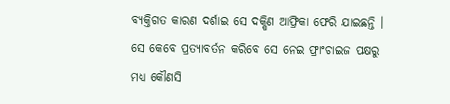ବ୍ୟକ୍ତିଗତ କାରଣ ଦର୍ଶାଇ ସେ ଦକ୍ଷିଣ ଆଫ୍ରିକା ଫେରି ଯାଇଛନ୍ତି । ସେ କେବେ ପ୍ରତ୍ୟାବର୍ତନ କରିବେ ସେ ନେଇ ଫ୍ରାଂଚାଇଜ ପକ୍ଷରୁ ମଧ୍ୟ କୌଣସି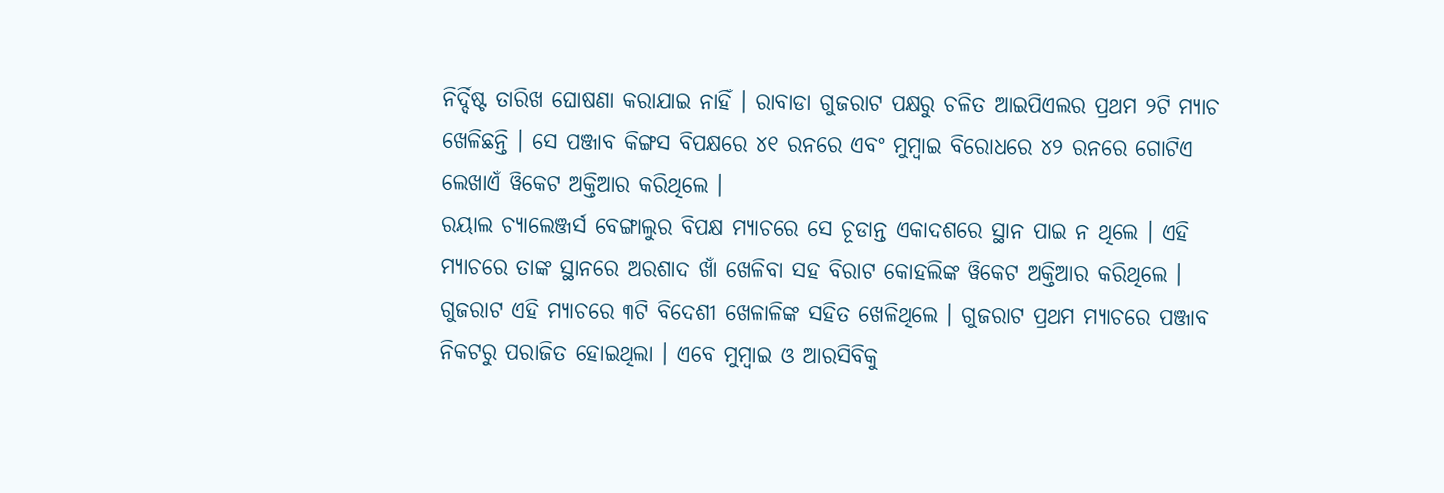ନିର୍ଦ୍ଦିଷ୍ଟ ତାରିଖ ଘୋଷଣା କରାଯାଇ ନାହିଁ । ରାବାଡା ଗୁଜରାଟ ପକ୍ଷରୁ ଚଳିତ ଆଇପିଏଲର ପ୍ରଥମ ୨ଟି ମ୍ୟାଚ ଖେଳିଛନ୍ତି । ସେ ପଞ୍ଜାବ କିଙ୍ଗସ ବିପକ୍ଷରେ ୪୧ ରନରେ ଏବଂ ମୁମ୍ବାଇ ବିରୋଧରେ ୪୨ ରନରେ ଗୋଟିଏ ଲେଖାଏଁ ୱିକେଟ ଅକ୍ତିଆର କରିଥିଲେ ।
ରୟାଲ ଚ୍ୟାଲେଞ୍ଜର୍ସ ବେଙ୍ଗାଲୁର ବିପକ୍ଷ ମ୍ୟାଚରେ ସେ ଚୂଡାନ୍ତ ଏକାଦଶରେ ସ୍ଥାନ ପାଇ ନ ଥିଲେ । ଏହି ମ୍ୟାଚରେ ତାଙ୍କ ସ୍ଥାନରେ ଅରଶାଦ ଖାଁ ଖେଳିବା ସହ ବିରାଟ କୋହଲିଙ୍କ ୱିକେଟ ଅକ୍ତିଆର କରିଥିଲେ । ଗୁଜରାଟ ଏହି ମ୍ୟାଚରେ ୩ଟି ବିଦେଶୀ ଖେଳାଳିଙ୍କ ସହିତ ଖେଳିଥିଲେ । ଗୁଜରାଟ ପ୍ରଥମ ମ୍ୟାଚରେ ପଞ୍ଜାବ ନିକଟରୁ ପରାଜିତ ହୋଇଥିଲା । ଏବେ ମୁମ୍ବାଇ ଓ ଆରସିବିକୁ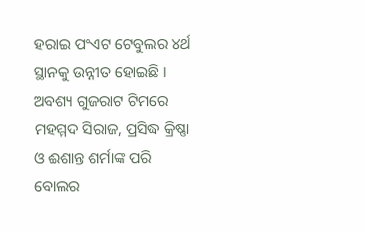ହରାଇ ପଂଏଟ ଟେବୁଲର ୪ର୍ଥ ସ୍ଥାନକୁ ଉନ୍ନୀତ ହୋଇଛି । ଅବଶ୍ୟ ଗୁଜରାଟ ଟିମରେ ମହମ୍ମଦ ସିରାଜ, ପ୍ରସିଦ୍ଧ କ୍ରିଷ୍ଣା ଓ ଈଶାନ୍ତ ଶର୍ମାଙ୍କ ପରି ବୋଲର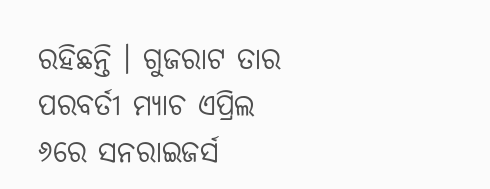ରହିଛନ୍ତି । ଗୁଜରାଟ ତାର ପରବର୍ତୀ ମ୍ୟାଚ ଏପ୍ରିଲ ୬ରେ ସନରାଇଜର୍ସ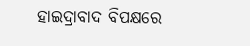ହାଇଦ୍ରାବାଦ ବିପକ୍ଷରେ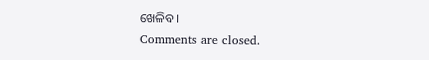ଖେଳିବ ।
Comments are closed.